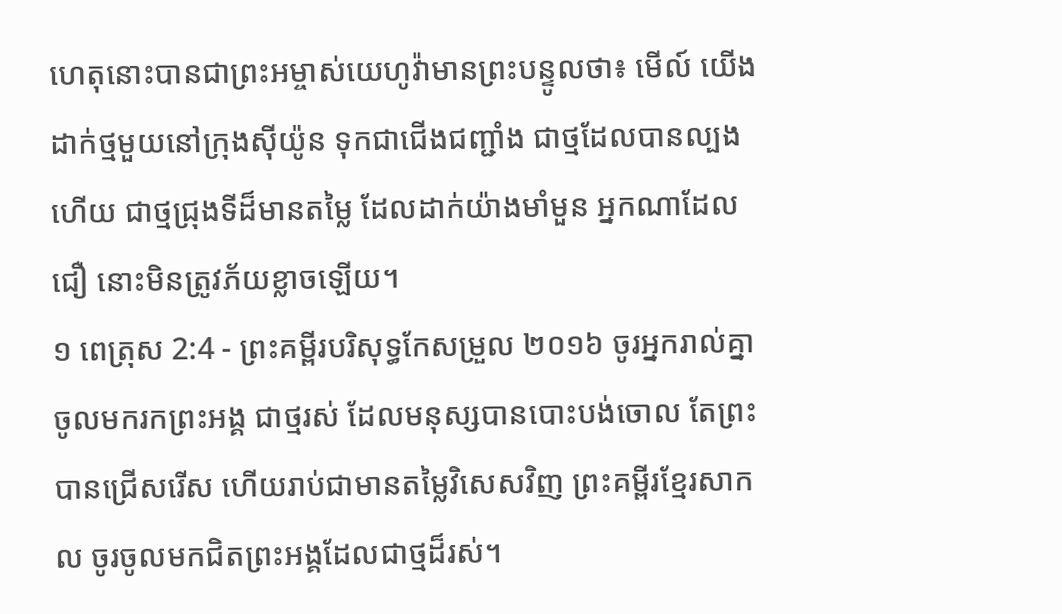ហេតុនោះបានជាព្រះអម្ចាស់យេហូវ៉ាមានព្រះបន្ទូលថា៖ មើល៍ យើងដាក់ថ្មមួយនៅក្រុងស៊ីយ៉ូន ទុកជាជើងជញ្ជាំង ជាថ្មដែលបានល្បងហើយ ជាថ្មជ្រុងទីដ៏មានតម្លៃ ដែលដាក់យ៉ាងមាំមួន អ្នកណាដែលជឿ នោះមិនត្រូវភ័យខ្លាចឡើយ។
១ ពេត្រុស 2:4 - ព្រះគម្ពីរបរិសុទ្ធកែសម្រួល ២០១៦ ចូរអ្នករាល់គ្នាចូលមករកព្រះអង្គ ជាថ្មរស់ ដែលមនុស្សបានបោះបង់ចោល តែព្រះបានជ្រើសរើស ហើយរាប់ជាមានតម្លៃវិសេសវិញ ព្រះគម្ពីរខ្មែរសាកល ចូរចូលមកជិតព្រះអង្គដែលជាថ្មដ៏រស់។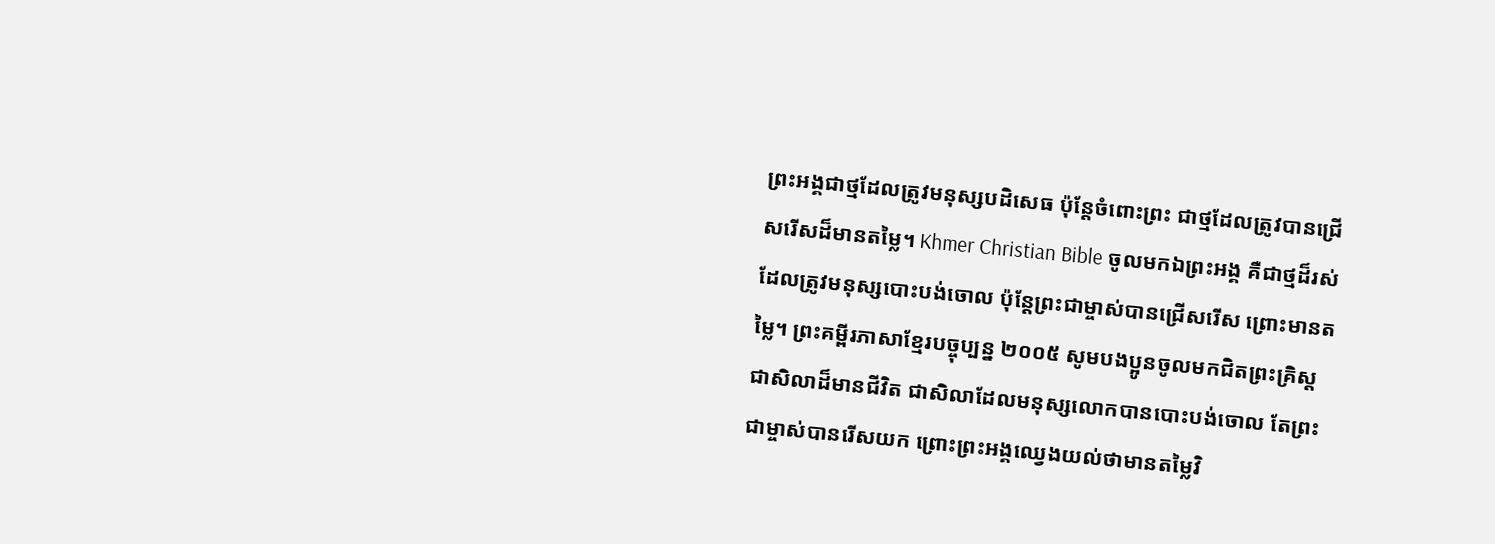ព្រះអង្គជាថ្មដែលត្រូវមនុស្សបដិសេធ ប៉ុន្តែចំពោះព្រះ ជាថ្មដែលត្រូវបានជ្រើសរើសដ៏មានតម្លៃ។ Khmer Christian Bible ចូលមកឯព្រះអង្គ គឺជាថ្មដ៏រស់ដែលត្រូវមនុស្សបោះបង់ចោល ប៉ុន្ដែព្រះជាម្ចាស់បានជ្រើសរើស ព្រោះមានតម្លៃ។ ព្រះគម្ពីរភាសាខ្មែរបច្ចុប្បន្ន ២០០៥ សូមបងប្អូនចូលមកជិតព្រះគ្រិស្ត ជាសិលាដ៏មានជីវិត ជាសិលាដែលមនុស្សលោកបានបោះបង់ចោល តែព្រះជាម្ចាស់បានរើសយក ព្រោះព្រះអង្គឈ្វេងយល់ថាមានតម្លៃវិ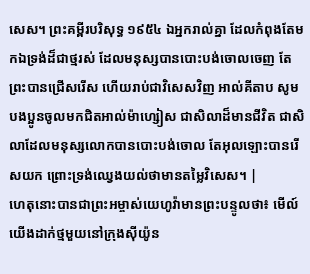សេស។ ព្រះគម្ពីរបរិសុទ្ធ ១៩៥៤ ឯអ្នករាល់គ្នា ដែលកំពុងតែមកឯទ្រង់ដ៏ជាថ្មរស់ ដែលមនុស្សបានបោះបង់ចោលចេញ តែព្រះបានជ្រើសរើស ហើយរាប់ជាវិសេសវិញ អាល់គីតាប សូមបងប្អូនចូលមកជិតអាល់ម៉ាហ្សៀស ជាសិលាដ៏មានជីវិត ជាសិលាដែលមនុស្សលោកបានបោះបង់ចោល តែអុលឡោះបានរើសយក ព្រោះទ្រង់ឈ្វេងយល់ថាមានតម្លៃវិសេស។ |
ហេតុនោះបានជាព្រះអម្ចាស់យេហូវ៉ាមានព្រះបន្ទូលថា៖ មើល៍ យើងដាក់ថ្មមួយនៅក្រុងស៊ីយ៉ូន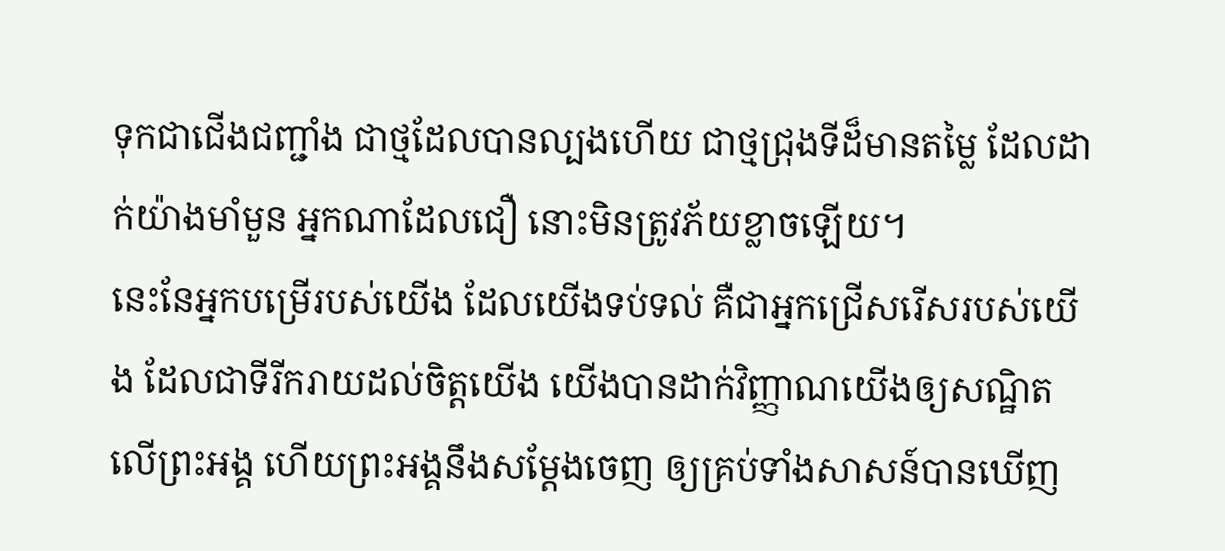ទុកជាជើងជញ្ជាំង ជាថ្មដែលបានល្បងហើយ ជាថ្មជ្រុងទីដ៏មានតម្លៃ ដែលដាក់យ៉ាងមាំមួន អ្នកណាដែលជឿ នោះមិនត្រូវភ័យខ្លាចឡើយ។
នេះនែអ្នកបម្រើរបស់យើង ដែលយើងទប់ទល់ គឺជាអ្នកជ្រើសរើសរបស់យើង ដែលជាទីរីករាយដល់ចិត្តយើង យើងបានដាក់វិញ្ញាណយើងឲ្យសណ្ឋិតលើព្រះអង្គ ហើយព្រះអង្គនឹងសម្ដែងចេញ ឲ្យគ្រប់ទាំងសាសន៍បានឃើញ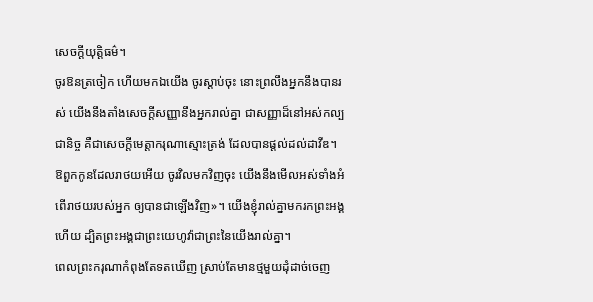សេចក្ដីយុត្តិធម៌។
ចូរឱនត្រចៀក ហើយមកឯយើង ចូរស្តាប់ចុះ នោះព្រលឹងអ្នកនឹងបានរស់ យើងនឹងតាំងសេចក្ដីសញ្ញានឹងអ្នករាល់គ្នា ជាសញ្ញាដ៏នៅអស់កល្បជានិច្ច គឺជាសេចក្ដីមេត្តាករុណាស្មោះត្រង់ ដែលបានផ្តល់ដល់ដាវីឌ។
ឱពួកកូនដែលរាថយអើយ ចូរវិលមកវិញចុះ យើងនឹងមើលអស់ទាំងអំពើរាថយរបស់អ្នក ឲ្យបានជាឡើងវិញ»។ យើងខ្ញុំរាល់គ្នាមករកព្រះអង្គហើយ ដ្បិតព្រះអង្គជាព្រះយេហូវ៉ាជាព្រះនៃយើងរាល់គ្នា។
ពេលព្រះករុណាកំពុងតែទតឃើញ ស្រាប់តែមានថ្មមួយដុំដាច់ចេញ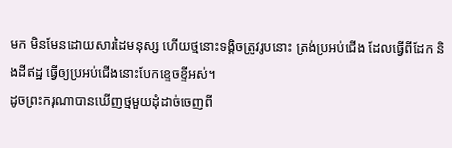មក មិនមែនដោយសារដៃមនុស្ស ហើយថ្មនោះទង្គិចត្រូវរូបនោះ ត្រង់ប្រអប់ជើង ដែលធ្វើពីដែក និងដីឥដ្ឋ ធ្វើឲ្យប្រអប់ជើងនោះបែកខ្ទេចខ្ទីអស់។
ដូចព្រះករុណាបានឃើញថ្មមួយដុំដាច់ចេញពី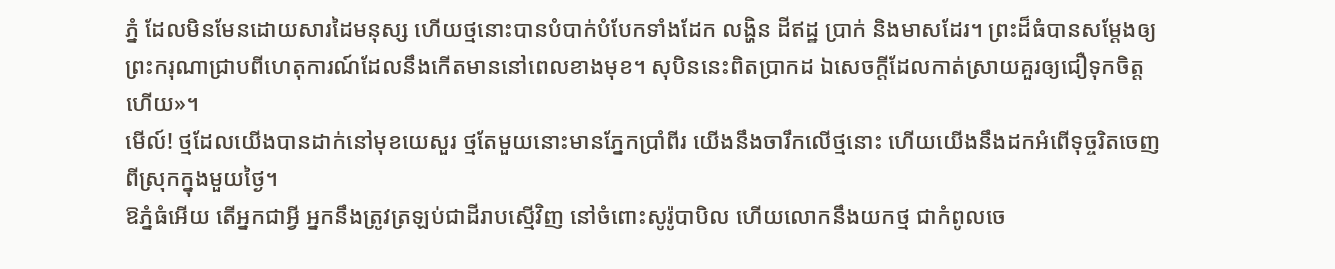ភ្នំ ដែលមិនមែនដោយសារដៃមនុស្ស ហើយថ្មនោះបានបំបាក់បំបែកទាំងដែក លង្ហិន ដីឥដ្ឋ ប្រាក់ និងមាសដែរ។ ព្រះដ៏ធំបានសម្ដែងឲ្យព្រះករុណាជ្រាបពីហេតុការណ៍ដែលនឹងកើតមាននៅពេលខាងមុខ។ សុបិននេះពិតប្រាកដ ឯសេចក្ដីដែលកាត់ស្រាយគួរឲ្យជឿទុកចិត្តហើយ»។
មើល៍! ថ្មដែលយើងបានដាក់នៅមុខយេសួរ ថ្មតែមួយនោះមានភ្នែកប្រាំពីរ យើងនឹងចារឹកលើថ្មនោះ ហើយយើងនឹងដកអំពើទុច្ចរិតចេញពីស្រុកក្នុងមួយថ្ងៃ។
ឱភ្នំធំអើយ តើអ្នកជាអ្វី អ្នកនឹងត្រូវត្រឡប់ជាដីរាបស្មើវិញ នៅចំពោះសូរ៉ូបាបិល ហើយលោកនឹងយកថ្ម ជាកំពូលចេ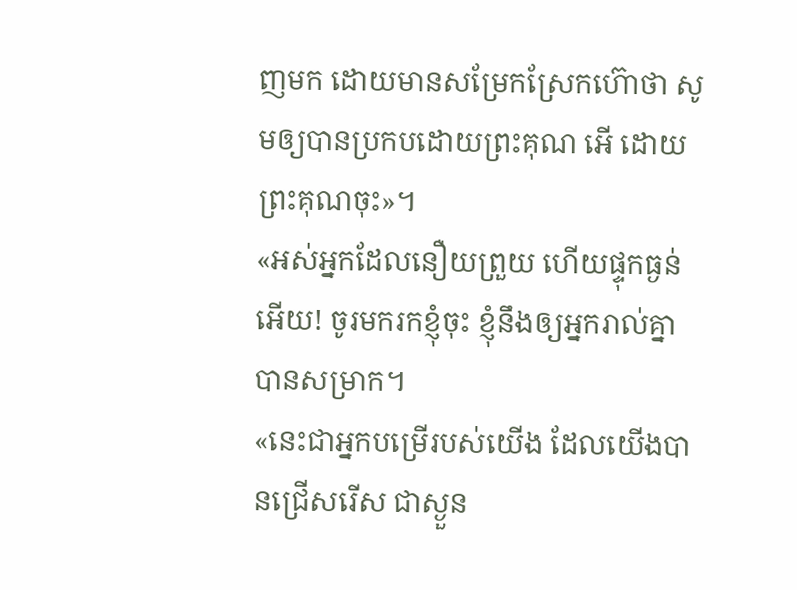ញមក ដោយមានសម្រែកស្រែកហ៊ោថា សូមឲ្យបានប្រកបដោយព្រះគុណ អើ ដោយព្រះគុណចុះ»។
«អស់អ្នកដែលនឿយព្រួយ ហើយផ្ទុកធ្ងន់អើយ! ចូរមករកខ្ញុំចុះ ខ្ញុំនឹងឲ្យអ្នករាល់គ្នាបានសម្រាក។
«នេះជាអ្នកបម្រើរបស់យើង ដែលយើងបានជ្រើសរើស ជាស្ងួន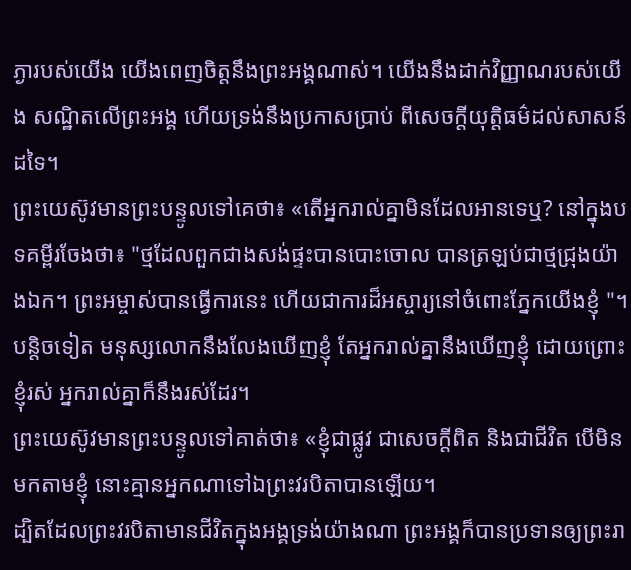ភ្ងារបស់យើង យើងពេញចិត្តនឹងព្រះអង្គណាស់។ យើងនឹងដាក់វិញ្ញាណរបស់យើង សណ្ឋិតលើព្រះអង្គ ហើយទ្រង់នឹងប្រកាសប្រាប់ ពីសេចក្តីយុត្តិធម៌ដល់សាសន៍ដទៃ។
ព្រះយេស៊ូវមានព្រះបន្ទូលទៅគេថា៖ «តើអ្នករាល់គ្នាមិនដែលអានទេឬ? នៅក្នុងបទគម្ពីរចែងថា៖ "ថ្មដែលពួកជាងសង់ផ្ទះបានបោះចោល បានត្រឡប់ជាថ្មជ្រុងយ៉ាងឯក។ ព្រះអម្ចាស់បានធ្វើការនេះ ហើយជាការដ៏អស្ចារ្យនៅចំពោះភ្នែកយើងខ្ញុំ "។
បន្តិចទៀត មនុស្សលោកនឹងលែងឃើញខ្ញុំ តែអ្នករាល់គ្នានឹងឃើញខ្ញុំ ដោយព្រោះខ្ញុំរស់ អ្នករាល់គ្នាក៏នឹងរស់ដែរ។
ព្រះយេស៊ូវមានព្រះបន្ទូលទៅគាត់ថា៖ «ខ្ញុំជាផ្លូវ ជាសេចក្តីពិត និងជាជីវិត បើមិនមកតាមខ្ញុំ នោះគ្មានអ្នកណាទៅឯព្រះវរបិតាបានឡើយ។
ដ្បិតដែលព្រះវរបិតាមានជីវិតក្នុងអង្គទ្រង់យ៉ាងណា ព្រះអង្គក៏បានប្រទានឲ្យព្រះរា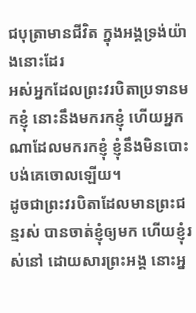ជបុត្រាមានជីវិត ក្នុងអង្គទ្រង់យ៉ាងនោះដែរ
អស់អ្នកដែលព្រះវរបិតាប្រទានមកខ្ញុំ នោះនឹងមករកខ្ញុំ ហើយអ្នកណាដែលមករកខ្ញុំ ខ្ញុំនឹងមិនបោះបង់គេចោលឡើយ។
ដូចជាព្រះវរបិតាដែលមានព្រះជន្មរស់ បានចាត់ខ្ញុំឲ្យមក ហើយខ្ញុំរស់នៅ ដោយសារព្រះអង្គ នោះអ្ន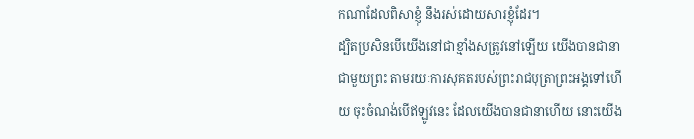កណាដែលពិសាខ្ញុំ នឹងរស់ដោយសារខ្ញុំដែរ។
ដ្បិតប្រសិនបើយើងនៅជាខ្មាំងសត្រូវនៅឡើយ យើងបានជានាជាមួយព្រះ តាមរយៈការសុគតរបស់ព្រះរាជបុត្រាព្រះអង្គទៅហើយ ចុះចំណង់បើឥឡូវនេះ ដែលយើងបានជានាហើយ នោះយើង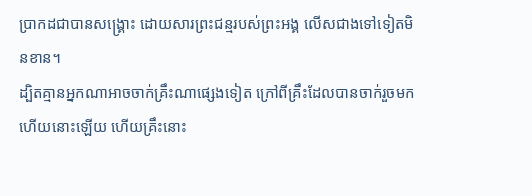ប្រាកដជាបានសង្គ្រោះ ដោយសារព្រះជន្មរបស់ព្រះអង្គ លើសជាងទៅទៀតមិនខាន។
ដ្បិតគ្មានអ្នកណាអាចចាក់គ្រឹះណាផ្សេងទៀត ក្រៅពីគ្រឹះដែលបានចាក់រួចមកហើយនោះឡើយ ហើយគ្រឹះនោះ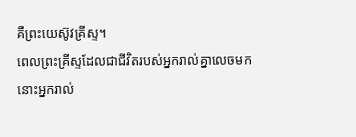គឺព្រះយេស៊ូវគ្រីស្ទ។
ពេលព្រះគ្រីស្ទដែលជាជីវិតរបស់អ្នករាល់គ្នាលេចមក នោះអ្នករាល់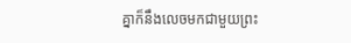គ្នាក៏នឹងលេចមកជាមួយព្រះ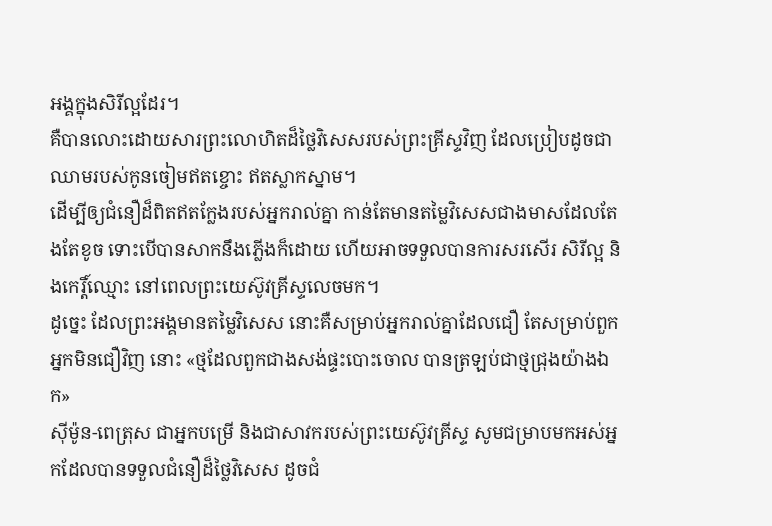អង្គក្នុងសិរីល្អដែរ។
គឺបានលោះដោយសារព្រះលោហិតដ៏ថ្លៃវិសេសរបស់ព្រះគ្រីស្ទវិញ ដែលប្រៀបដូចជាឈាមរបស់កូនចៀមឥតខ្ចោះ ឥតស្លាកស្នាម។
ដើម្បីឲ្យជំនឿដ៏ពិតឥតក្លែងរបស់អ្នករាល់គ្នា កាន់តែមានតម្លៃវិសេសជាងមាសដែលតែងតែខូច ទោះបើបានសាកនឹងភ្លើងក៏ដោយ ហើយអាចទទួលបានការសរសើរ សិរីល្អ និងកេរ្តិ៍ឈ្មោះ នៅពេលព្រះយេស៊ូវគ្រីស្ទលេចមក។
ដូច្នេះ ដែលព្រះអង្គមានតម្លៃវិសេស នោះគឺសម្រាប់អ្នករាល់គ្នាដែលជឿ តែសម្រាប់ពួកអ្នកមិនជឿវិញ នោះ «ថ្មដែលពួកជាងសង់ផ្ទះបោះចោល បានត្រឡប់ជាថ្មជ្រុងយ៉ាងឯក»
ស៊ីម៉ូន-ពេត្រុស ជាអ្នកបម្រើ និងជាសាវករបស់ព្រះយេស៊ូវគ្រីស្ទ សូមជម្រាបមកអស់អ្នកដែលបានទទួលជំនឿដ៏ថ្លៃវិសេស ដូចជំ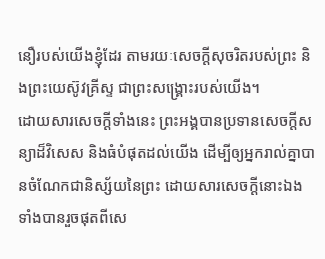នឿរបស់យើងខ្ញុំដែរ តាមរយៈសេចក្ដីសុចរិតរបស់ព្រះ និងព្រះយេស៊ូវគ្រីស្ទ ជាព្រះសង្គ្រោះរបស់យើង។
ដោយសារសេចក្ដីទាំងនេះ ព្រះអង្គបានប្រទានសេចក្ដីសន្យាដ៏វិសេស និងធំបំផុតដល់យើង ដើម្បីឲ្យអ្នករាល់គ្នាបានចំណែកជានិស្ស័យនៃព្រះ ដោយសារសេចក្ដីនោះឯង ទាំងបានរួចផុតពីសេ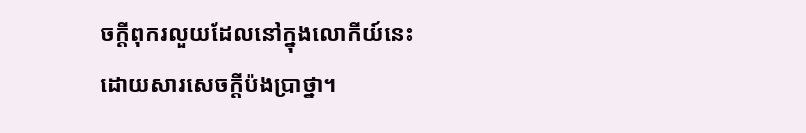ចក្ដីពុករលួយដែលនៅក្នុងលោកីយ៍នេះ ដោយសារសេចក្តីប៉ងប្រាថ្នា។